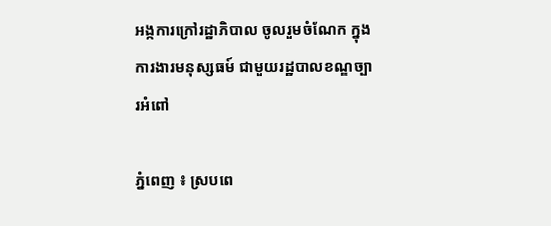អង្កការក្រៅរដ្ឋាភិបាល ចូលរួមចំណែក ក្នុងការងារមនុស្សធម៍ ជាមួយរដ្ឋបាលខណ្ឌច្បារអំពៅ

ភ្នំពេញ ៖ ស្របពេ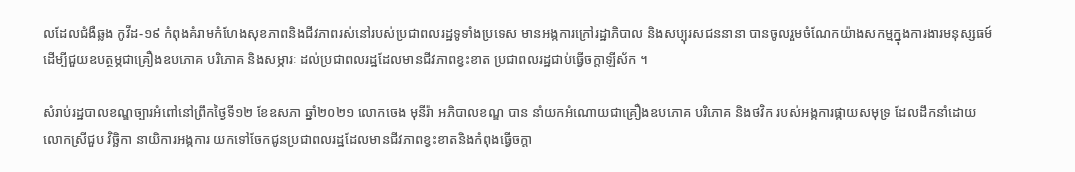លដែលជំងឺឆ្លង កូវីដ-១៩ កំពុងគំរាមកំហែងសុខភាពនិងជីវភាពរស់នៅរបស់ប្រជាពលរដ្ឋទូទាំងប្រទេស មានអង្កការក្រៅរដ្ឋាភិបាល និងសប្បុរសជននានា បានចូលរួមចំណែកយ៉ាងសកម្មក្នុងការងារមនុស្សធម៍ដើម្បីជួយឧបត្ថម្ភជាគ្រឿងឧបភោគ បរិភោគ និងសម្ភារៈ ដល់ប្រជាពលរដ្ឋដែលមានជីវភាពខ្វះខាត ប្រជាពលរដ្ឋជាប់ធ្វើចក្តាឡីស័ក ។

សំរាប់រដ្ឋបាលខណ្ឌច្បារអំពៅនៅព្រឹកថ្ងៃទី១២ ខែឧសភា ឆ្នាំ២០២១ លោកចេង មុនីរ៉ា អភិបាលខណ្ឌ បាន នាំយកអំណោយជាគ្រឿងឧបភោគ បរិភោគ និងថវិក របស់អង្កការផ្កាយសមុទ្រ ដែលដឹកនាំដោយលោកស្រីជួប វិច្ឆិកា នាយិការអង្កការ យកទៅចែកជូនប្រជាពលរដ្ឋដែលមានជីវភាពខ្វះខាតនិងកំពុងធ្វើចក្តា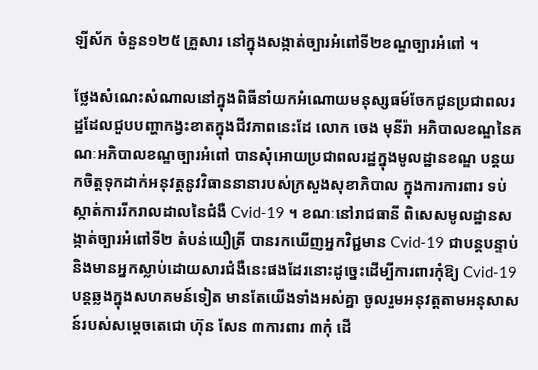ឡីស័ក ចំនួន១២៥ គ្រួសារ នៅក្នុងសង្កាត់ច្បារអំពៅទី២ខណ្ឌច្បារអំពៅ ។

ថ្លែងសំណេះសំណាលនៅក្នុងពិធីនាំយកអំណោយមនុស្សធម៍ចែកជូនប្រជាពលរដ្ឋដែលជួបបញ្ហាកង្វះខាតក្នុងជីវភាពនេះដែ លោក ចេង មុនីរ៉ា អភិបាលខណ្ឌនៃគណៈអភិបាលខណ្ឌច្បារអំពៅ បានសុំអោយប្រជាពលរដ្ឋក្នុងមូលដ្ឋានខណ្ឌ បន្តយកចិត្តទុកដាក់អនុវត្តនូវវិធាននានារបស់ក្រសួងសុខាភិបាល ក្នុងការការពារ ទប់ស្កាត់ការរីករាលដាលនៃជំងឺ Cvid-19 ។ ខណៈនៅរាជធានី ពិសេសមូលដ្ឋានសង្កាត់ច្បារអំពៅទី២ តំបន់យឿត្រី បានរកឃើញអ្នកវិជ្ជមាន Cvid-19 ជាបន្តបន្ទាប់ និងមានអ្នកស្លាប់ដោយសារជំងឺនេះផងដែរនោះដូច្នេះដើម្បីការពារកុំឱ្យ Cvid-19 បន្តឆ្លងក្នុងសហគមន៍ទៀត មានតែយើងទាំងអស់គ្នា ចូលរួមអនុវត្តតាមអនុសាសន៍របស់សម្តេចតេជោ ហ៊ុន សែន ៣ការពារ ៣កុំ ដើ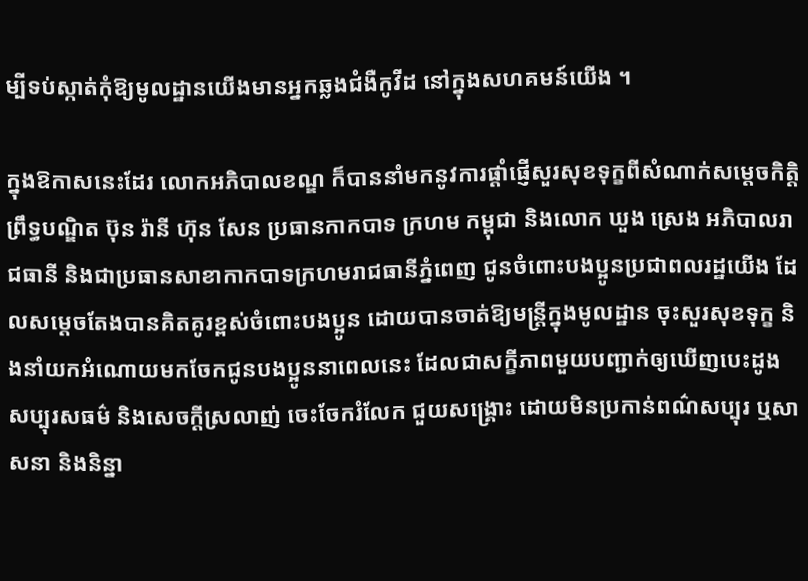ម្បីទប់ស្កាត់កុំឱ្យមូលដ្ឋានយើងមានអ្នកឆ្លងជំងឺកូវីដ នៅក្នុងសហគមន៍យើង ។

ក្នុងឱកាសនេះដែរ លោកអភិបាលខណ្ឌ ក៏បាននាំមកនូវការផ្ដាំផ្ញើសួរសុខទុក្ខពីសំណាក់សម្ដេចកិត្តិព្រឹទ្ធបណ្ឌិត ប៊ុន រ៉ានី ហ៊ុន សែន ប្រធានកាកបាទ ក្រហម កម្ពុជា និងលោក ឃួង ស្រេង អភិបាលរាជធានី និងជាប្រធានសាខាកាកបាទក្រហមរាជធានីភ្នំពេញ ជូនចំពោះបងប្អូនប្រជាពលរដ្ឋយើង ដែលសម្ដេចតែងបានគិតគូរខ្ពស់ចំពោះបងប្អូន ដោយបានចាត់ឱ្យមន្ត្រីក្នុងមូលដ្ឋាន ចុះសួរសុខទុក្ខ និងនាំយកអំណោយមកចែកជូនបងប្អូននាពេលនេះ ដែលជាសក្ខីភាពមួយបញ្ជាក់ឲ្យឃើញបេះដូង សប្បុរសធម៌ និងសេចក្តីស្រលាញ់ ចេះចែករំលែក ជួយសង្គ្រោះ ដោយមិនប្រកាន់ពណ៌សប្បុរ ឬសាសនា និងនិន្នា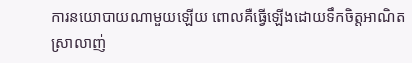ការនយោបាយណាមួយឡើយ ពោលគឺធ្វើឡើងដោយទឹកចិត្តអាណិតស្រាលាញ់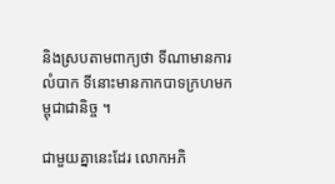និងស្របតាមពាក្យថា ទីណាមានការលំបាក ទីនោះមានកាកបាទក្រហមកម្ពុជាជានិច្ច ។

ជាមួយគ្នានេះដែរ លោកអភិ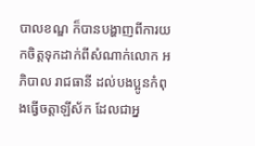បាលខណ្ឌ ក៏បានបង្ហាញពីការយកចិត្តទុកដាក់ពីសំណាក់លោក អភិបាល រាជធានី ដល់បងប្អូនកំពុងធ្វើចត្តាឡីស័ក ដែលជាអ្ន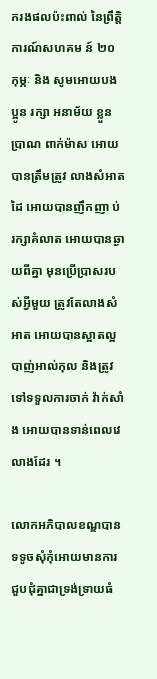ករងផលប៉ះពាល់ នៃព្រឹត្តិការណ៍សហគម ន៍ ២០ កុម្ភៈ និង សូមអោយបងប្អូន រក្សា អនាម័យ ខ្លួនប្រាណ ពាក់ម៉ាស អោយបានត្រឹមត្រូវ លាងសំអាតដៃ អោយបានញឹកញា ប់ រក្សាគំលាត អោយបានឆ្ងាយពីគ្នា មុនប្រើប្រាសរបស់អ្វីមួយ ត្រូវតែលាងសំអាត អោយបានស្អាតល្អ បាញ់អាល់កុល និងត្រូវទៅទទួលការចាក់ វ៉ាក់សាំង អោយបានទាន់ពេលវេលាងដែរ ។

លោកអភិបាលខណ្ឌបានទទូចសុំកុំអោយមានការជួបជុំគ្នាជាទ្រង់ទ្រាយធំ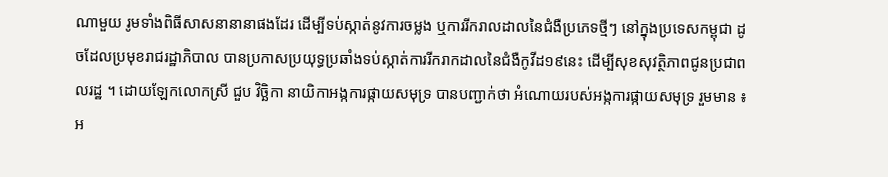ណាមួយ រូមទាំងពិធីសាសនានានាផងដែរ ដើម្បីទប់ស្កាត់នូវការចម្លង ឬការរីករាលដាលនៃជំងឺប្រភេទថ្មីៗ នៅក្នុងប្រទេសកម្ពុជា ដូចដែលប្រមុខរាជរដ្ឋាភិបាល បានប្រកាសប្រយុទ្ធប្រឆាំងទប់ស្កាត់ការរីករាកដាលនៃជំងឺកូវីដ១៩នេះ ដើម្បីសុខសុវត្ថិភាពជូនប្រជាពលរដ្ឋ ។ ដោយឡែកលោកស្រី ជួប វិច្ឆិកា នាយិកាអង្កការផ្កាយសមុទ្រ បានបញ្ជាក់ថា អំណោយរបស់អង្កការផ្កាយសមុទ្រ រួមមាន ៖ អ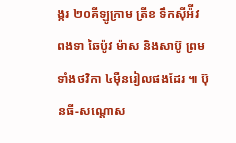ង្ករ ២០គីឡូក្រាម ត្រីខ ទឹកស៊ីអ៉ីវ ពងទា ឆៃប៉ូវ ម៉ាស និងសាប៊ូ ព្រមទាំងថវិកា ៤ម៉ឺនរៀលផងដែរ ៕ ប៊ុនធី-សណ្តោស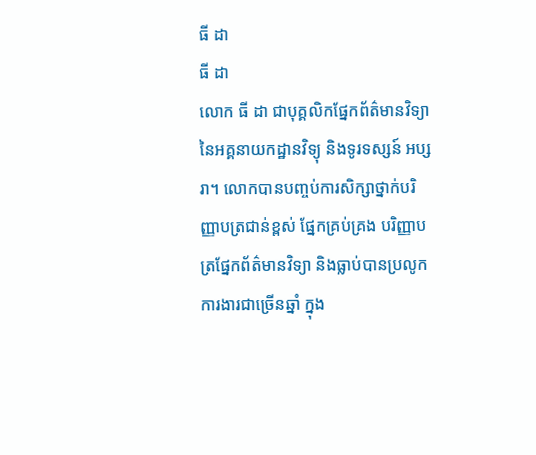ធី ដា
ធី ដា
លោក ធី ដា ជាបុគ្គលិកផ្នែកព័ត៌មានវិទ្យានៃអគ្គនាយកដ្ឋានវិទ្យុ និងទូរទស្សន៍ អប្សរា។ លោកបានបញ្ចប់ការសិក្សាថ្នាក់បរិញ្ញាបត្រជាន់ខ្ពស់ ផ្នែកគ្រប់គ្រង បរិញ្ញាបត្រផ្នែកព័ត៌មានវិទ្យា និងធ្លាប់បានប្រលូកការងារជាច្រើនឆ្នាំ ក្នុង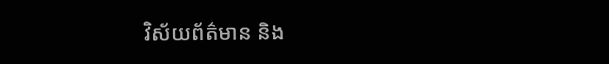វិស័យព័ត៌មាន និង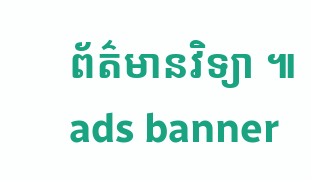ព័ត៌មានវិទ្យា ៕
ads banner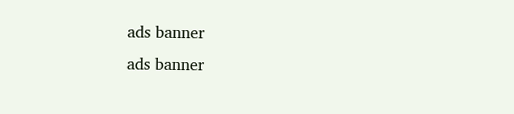ads banner
ads banner